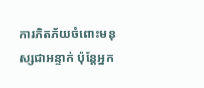ការភិតភ័យចំពោះមនុស្សជាអន្ទាក់ ប៉ុន្តែអ្នក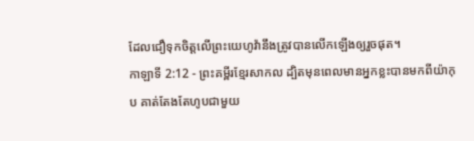ដែលជឿទុកចិត្តលើព្រះយេហូវ៉ានឹងត្រូវបានលើកឡើងឲ្យរួចផុត។
កាឡាទី 2:12 - ព្រះគម្ពីរខ្មែរសាកល ដ្បិតមុនពេលមានអ្នកខ្លះបានមកពីយ៉ាកុប គាត់តែងតែហូបជាមួយ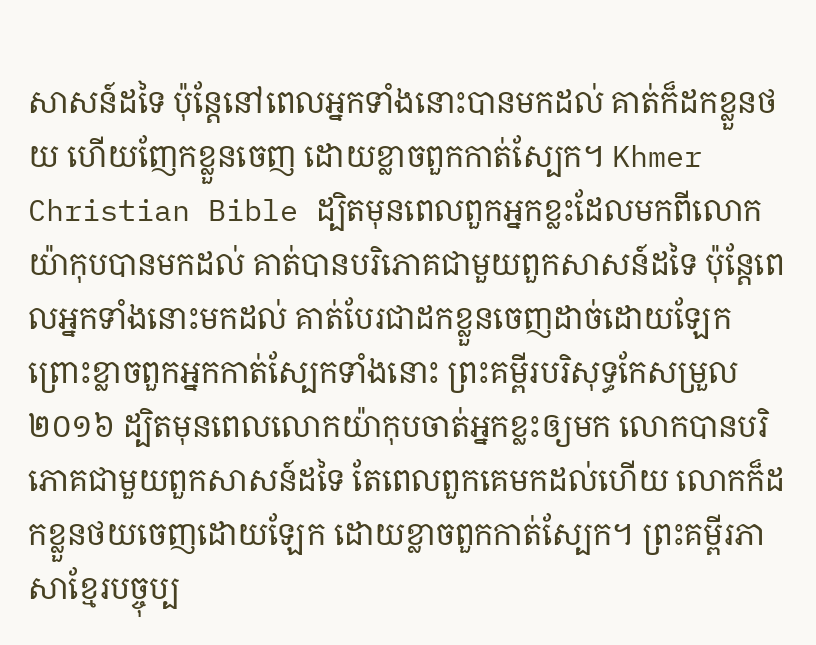សាសន៍ដទៃ ប៉ុន្តែនៅពេលអ្នកទាំងនោះបានមកដល់ គាត់ក៏ដកខ្លួនថយ ហើយញែកខ្លួនចេញ ដោយខ្លាចពួកកាត់ស្បែក។ Khmer Christian Bible ដ្បិតមុនពេលពួកអ្នកខ្លះដែលមកពីលោកយ៉ាកុបបានមកដល់ គាត់បានបរិភោគជាមួយពួកសាសន៍ដទៃ ប៉ុន្ដែពេលអ្នកទាំងនោះមកដល់ គាត់បែរជាដកខ្លួនចេញដាច់ដោយឡែក ព្រោះខ្លាចពួកអ្នកកាត់ស្បែកទាំងនោះ ព្រះគម្ពីរបរិសុទ្ធកែសម្រួល ២០១៦ ដ្បិតមុនពេលលោកយ៉ាកុបចាត់អ្នកខ្លះឲ្យមក លោកបានបរិភោគជាមួយពួកសាសន៍ដទៃ តែពេលពួកគេមកដល់ហើយ លោកក៏ដកខ្លួនថយចេញដោយឡែក ដោយខ្លាចពួកកាត់ស្បែក។ ព្រះគម្ពីរភាសាខ្មែរបច្ចុប្ប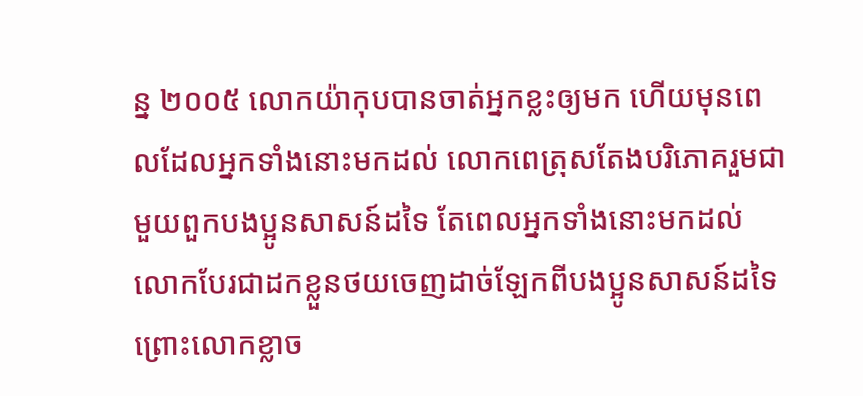ន្ន ២០០៥ លោកយ៉ាកុបបានចាត់អ្នកខ្លះឲ្យមក ហើយមុនពេលដែលអ្នកទាំងនោះមកដល់ លោកពេត្រុសតែងបរិភោគរួមជាមួយពួកបងប្អូនសាសន៍ដទៃ តែពេលអ្នកទាំងនោះមកដល់ លោកបែរជាដកខ្លួនថយចេញដាច់ឡែកពីបងប្អូនសាសន៍ដទៃ ព្រោះលោកខ្លាច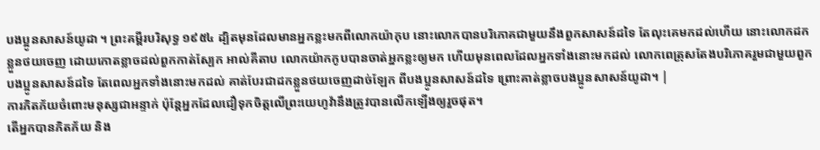បងប្អូនសាសន៍យូដា ។ ព្រះគម្ពីរបរិសុទ្ធ ១៩៥៤ ដ្បិតមុនដែលមានអ្នកខ្លះមកពីលោកយ៉ាកុប នោះលោកបានបរិភោគជាមួយនឹងពួកសាសន៍ដទៃ តែលុះគេមកដល់ហើយ នោះលោកដកខ្លួនថយចេញ ដោយកោតខ្លាចដល់ពួកកាត់ស្បែក អាល់គីតាប លោកយ៉ាកកូបបានចាត់អ្នកខ្លះឲ្យមក ហើយមុនពេលដែលអ្នកទាំងនោះមកដល់ លោកពេត្រុសតែងបរិភោគរួមជាមួយពួកបងប្អូនសាសន៍ដទៃ តែពេលអ្នកទាំងនោះមកដល់ គាត់បែរជាដកខ្លួនថយចេញដាច់ឡែក ពីបងប្អូនសាសន៍ដទៃ ព្រោះគាត់ខ្លាចបងប្អូនសាសន៍យូដា។ |
ការភិតភ័យចំពោះមនុស្សជាអន្ទាក់ ប៉ុន្តែអ្នកដែលជឿទុកចិត្តលើព្រះយេហូវ៉ានឹងត្រូវបានលើកឡើងឲ្យរួចផុត។
តើអ្នកបានភិតភ័យ និង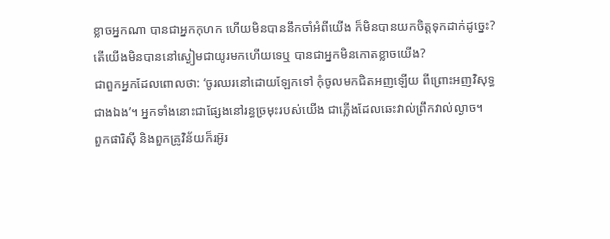ខ្លាចអ្នកណា បានជាអ្នកកុហក ហើយមិនបាននឹកចាំអំពីយើង ក៏មិនបានយកចិត្តទុកដាក់ដូច្នេះ? តើយើងមិនបាននៅស្ងៀមជាយូរមកហើយទេឬ បានជាអ្នកមិនកោតខ្លាចយើង?
ជាពួកអ្នកដែលពោលថា: ‘ចូរឈរនៅដោយឡែកទៅ កុំចូលមកជិតអញឡើយ ពីព្រោះអញវិសុទ្ធជាងឯង’។ អ្នកទាំងនោះជាផ្សែងនៅរន្ធច្រមុះរបស់យើង ជាភ្លើងដែលឆេះវាល់ព្រឹកវាល់ល្ងាច។
ពួកផារិស៊ី និងពួកគ្រូវិន័យក៏រអ៊ូរ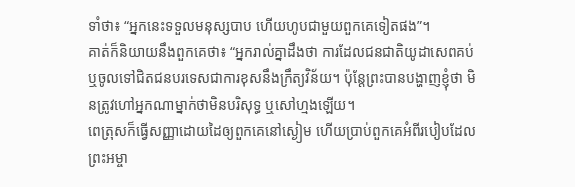ទាំថា៖ “អ្នកនេះទទួលមនុស្សបាប ហើយហូបជាមួយពួកគេទៀតផង”។
គាត់ក៏និយាយនឹងពួកគេថា៖ “អ្នករាល់គ្នាដឹងថា ការដែលជនជាតិយូដាសេពគប់ ឬចូលទៅជិតជនបរទេសជាការខុសនឹងក្រឹត្យវិន័យ។ ប៉ុន្តែព្រះបានបង្ហាញខ្ញុំថា មិនត្រូវហៅអ្នកណាម្នាក់ថាមិនបរិសុទ្ធ ឬសៅហ្មងឡើយ។
ពេត្រុសក៏ធ្វើសញ្ញាដោយដៃឲ្យពួកគេនៅស្ងៀម ហើយប្រាប់ពួកគេអំពីរបៀបដែលព្រះអម្ចា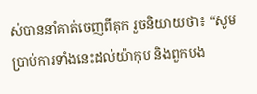ស់បាននាំគាត់ចេញពីគុក រួចនិយាយថា៖ “សូមប្រាប់ការទាំងនេះដល់យ៉ាកុប និងពួកបង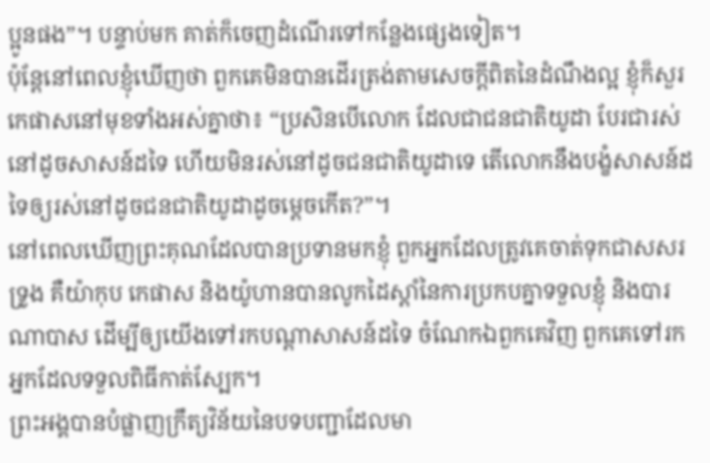ប្អូនផង”។ បន្ទាប់មក គាត់ក៏ចេញដំណើរទៅកន្លែងផ្សេងទៀត។
ប៉ុន្តែនៅពេលខ្ញុំឃើញថា ពួកគេមិនបានដើរត្រង់តាមសេចក្ដីពិតនៃដំណឹងល្អ ខ្ញុំក៏សួរកេផាសនៅមុខទាំងអស់គ្នាថា៖ “ប្រសិនបើលោក ដែលជាជនជាតិយូដា បែរជារស់នៅដូចសាសន៍ដទៃ ហើយមិនរស់នៅដូចជនជាតិយូដាទេ តើលោកនឹងបង្ខំសាសន៍ដទៃឲ្យរស់នៅដូចជនជាតិយូដាដូចម្ដេចកើត?”។
នៅពេលឃើញព្រះគុណដែលបានប្រទានមកខ្ញុំ ពួកអ្នកដែលត្រូវគេចាត់ទុកជាសសរទ្រូង គឺយ៉ាកុប កេផាស និងយ៉ូហានបានលូកដៃស្ដាំនៃការប្រកបគ្នាទទួលខ្ញុំ និងបារណាបាស ដើម្បីឲ្យយើងទៅរកបណ្ដាសាសន៍ដទៃ ចំណែកឯពួកគេវិញ ពួកគេទៅរកអ្នកដែលទទួលពិធីកាត់ស្បែក។
ព្រះអង្គបានបំផ្លាញក្រឹត្យវិន័យនៃបទបញ្ជាដែលមា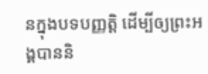នក្នុងបទបញ្ញត្តិ ដើម្បីឲ្យព្រះអង្គបាននិ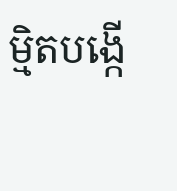ម្មិតបង្កើ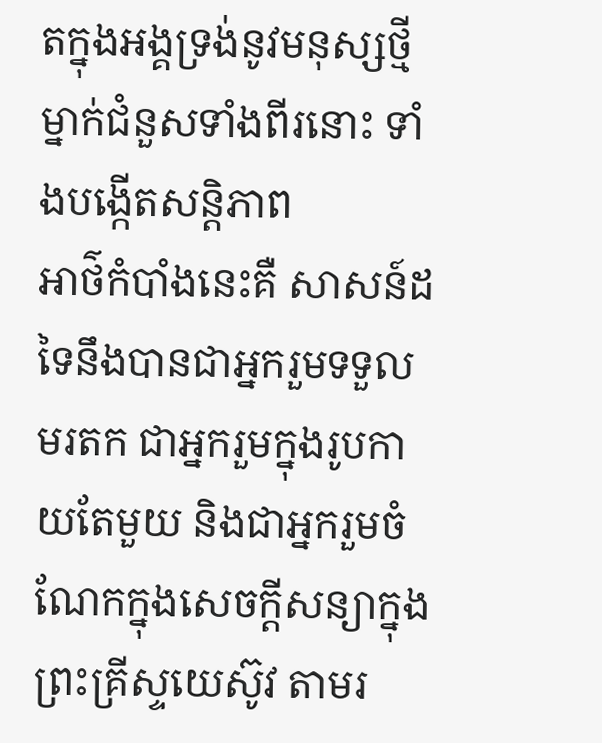តក្នុងអង្គទ្រង់នូវមនុស្សថ្មីម្នាក់ជំនួសទាំងពីរនោះ ទាំងបង្កើតសន្តិភាព
អាថ៌កំបាំងនេះគឺ សាសន៍ដទៃនឹងបានជាអ្នករួមទទួលមរតក ជាអ្នករួមក្នុងរូបកាយតែមួយ និងជាអ្នករួមចំណែកក្នុងសេចក្ដីសន្យាក្នុងព្រះគ្រីស្ទយេស៊ូវ តាមរ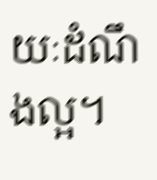យៈដំណឹងល្អ។